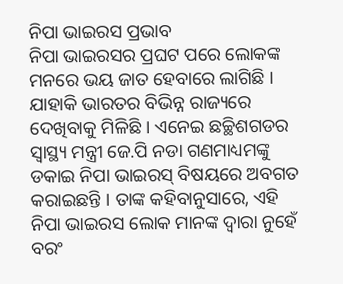ନିପା ଭାଇରସ ପ୍ରଭାବ
ନିପା ଭାଇରସର ପ୍ରଘଟ ପରେ ଲୋକଙ୍କ ମନରେ ଭୟ ଜାତ ହେବାରେ ଲାଗିଛି । ଯାହାକି ଭାରତର ବିଭିନ୍ନ ରାଜ୍ୟରେ ଦେଖିବାକୁ ମିଳିଛି । ଏନେଇ ଛଚ୍ଛିଶଗଡର ସ୍ୱାସ୍ଥ୍ୟ ମନ୍ତ୍ରୀ ଜେ.ପି ନଡା ଗଣମାଧ୍ୟମଙ୍କୁ ଡକାଇ ନିପା ଭାଇରସ୍ ବିଷୟରେ ଅବଗତ କରାଇଛନ୍ତି । ତାଙ୍କ କହିବାନୁସାରେ, ଏହି ନିପା ଭାଇରସ ଲୋକ ମାନଙ୍କ ଦ୍ୱାରା ନୁହେଁ ବରଂ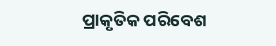ପ୍ରାକୃତିକ ପରିବେଶ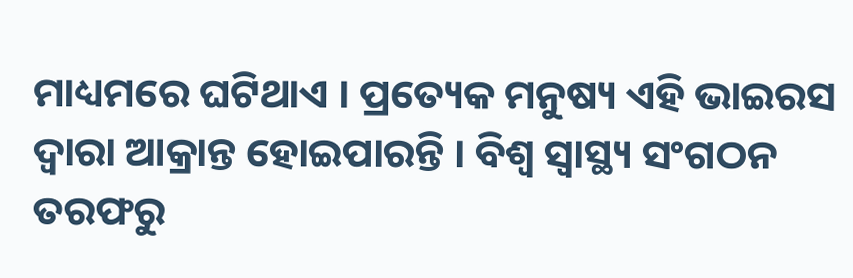ମାଧ୍ୟମରେ ଘଟିଥାଏ । ପ୍ରତ୍ୟେକ ମନୁଷ୍ୟ ଏହି ଭାଇରସ ଦ୍ୱାରା ଆକ୍ରାନ୍ତ ହୋଇପାରନ୍ତି । ବିଶ୍ୱ ସ୍ୱାସ୍ଥ୍ୟ ସଂଗଠନ ତରଫରୁ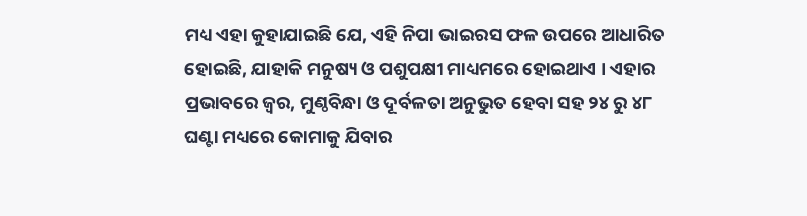ମଧ୍ୟ ଏହା କୁହାଯାଇଛି ଯେ, ଏହି ନିପା ଭାଇରସ ଫଳ ଉପରେ ଆଧାରିତ ହୋଇଛି, ଯାହାକି ମନୁଷ୍ୟ ଓ ପଶୁପକ୍ଷୀ ମାଧ୍ୟମରେ ହୋଇଥାଏ । ଏହାର ପ୍ରଭାବରେ ଜ୍ଵର, ମୁଣ୍ଠବିନ୍ଧା ଓ ଦୂର୍ବଳତା ଅନୁଭୁତ ହେବା ସହ ୨୪ ରୁ ୪୮ ଘଣ୍ଟା ମଧ୍ୟରେ କୋମାକୁ ଯିବାର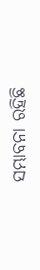ସମ୍ଭାବନା ରହିଛି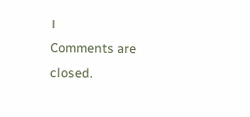।
Comments are closed.